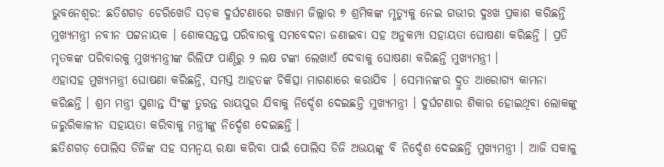ଭୁବନେଶ୍ୱର: ଛତିଶଗଡ଼ ଚେରିଖେଡି ସଡ଼କ ଦୁର୍ଘଟଣାରେ ଗଞ୍ଜାମ ଜିଲ୍ଲାର ୭ ଶ୍ରମିକଙ୍କ ମୃତ୍ୟୁକୁ ନେଇ ଗଭୀର ଦୁଃଖ ପ୍ରକାଶ କରିଛନ୍ତି ମୁଖ୍ୟମନ୍ତ୍ରୀ ନବୀନ ପଟ୍ଟନାୟକ । ଶୋକସନ୍ତପ୍ତ ପରିବାରକୁ ସମବେଦନା ଜଣାଇବା ସହ ଅନୁକମ୍ପା ସହାୟତା ଘୋଷଣା କରିଛନ୍ତି । ପ୍ରତି ମୃତକଙ୍କ ପରିବାରକୁ ମୁଖ୍ୟମନ୍ତ୍ରୀଙ୍କ ରିଲିଫ ପାଣ୍ଠିରୁ ୨ ଲକ୍ଷ ଟଙ୍କା ଲେଖାଏଁ ଦେବାକୁ ଘୋଷଣା କରିଛନ୍ତି ମୁଖ୍ୟମନ୍ତ୍ରୀ ।
ଏହାସହ ମୁଖ୍ୟମନ୍ତ୍ରୀ ଘୋଷଣା କରିଛନ୍ତି, ସମସ୍ତ ଆହତଙ୍କ ଚିକିତ୍ସା ମାଗଣାରେ କରାଯିବ । ସେମାନଙ୍କର ଦ୍ରୁତ ଆରୋଗ୍ୟ କାମନା କରିଛନ୍ତି । ଶ୍ରମ ମନ୍ତ୍ରୀ ସୁଶାନ୍ତ ସିଂଙ୍କୁ ତୁରନ୍ତ ରାୟପୁର ଯିବାକୁ ନିର୍ଦ୍ଦେଶ ଦେଇଛନ୍ତି ମୁଖ୍ୟମନ୍ତ୍ରୀ । ଦୁର୍ଘଟଣାର ଶିକାର ହୋଇଥିବା ଲୋକଙ୍କୁ ଜରୁରିକାଳୀନ ସହାୟତା କରିବାକୁ ମନ୍ତ୍ରୀଙ୍କୁ ନିର୍ଦ୍ଦେଶ ଦେଇଛନ୍ତି ।
ଛତିଶଗଡ଼ ପୋଲିସ ଡିଜିଙ୍କ ସହ ସମନ୍ୱୟ ରକ୍ଷା କରିବା ପାଇଁ ପୋଲିସ ଡିଜି ଅଭୟଙ୍କୁ ବି ନିର୍ଦ୍ଦେଶ ଦେଇଛନ୍ତି ମୁଖ୍ୟମନ୍ତ୍ରୀ । ଆଜି ସକାଳୁ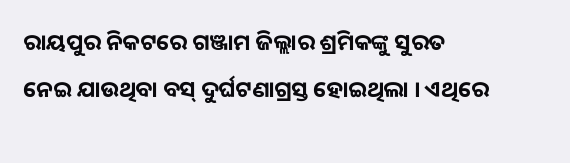ରାୟପୁର ନିକଟରେ ଗଞ୍ଜାମ ଜିଲ୍ଲାର ଶ୍ରମିକଙ୍କୁ ସୁରତ ନେଇ ଯାଉଥିବା ବସ୍ ଦୁର୍ଘଟଣାଗ୍ରସ୍ତ ହୋଇଥିଲା । ଏଥିରେ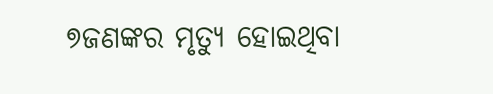୭ଜଣଙ୍କର ମୃତ୍ୟୁ ହୋଇଥିବା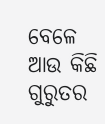ବେଳେ ଆଉ କିଛି ଗୁରୁତର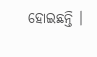ହୋଇଛନ୍ତି ।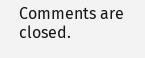Comments are closed.